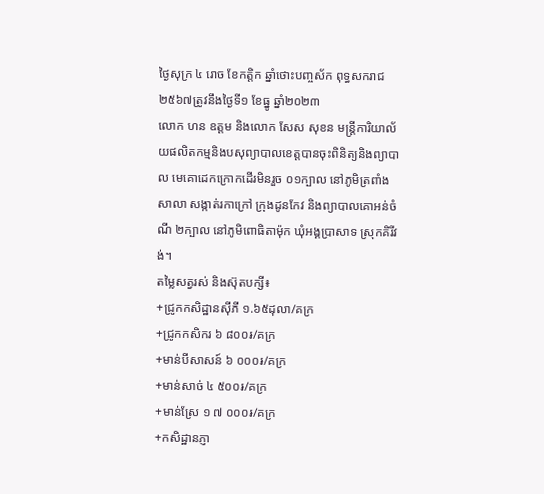ថ្ងៃសុក្រ ៤ រោច ខែកត្តិក ឆ្នាំថោះបញ្ចស័ក ពុទ្ធសករាជ ២៥៦៧ត្រូវនឹងថ្ងៃទី១ ខែធ្នូ ឆ្នាំ២០២៣
លោក ហន ឧត្ដម និងលោក សែស សុខន មន្រ្តីការិយាល័យផលិតកម្មនិងបសុព្យាបាលខេត្តបានចុះពិនិត្យនិងព្យាបាល មេគោដេកក្រោកដេីរមិនរួច ០១ក្បាល នៅភូមិត្រពាំងសាលា សង្កាត់រកាក្រៅ ក្រុងដូនកែវ និងព្យាបាលគោអន់ចំណី ២ក្បាល នៅភូមិពោធិតាម៉ុក ឃុំអង្គប្រាសាទ ស្រុកគិរីវង់។
តម្លៃសត្វរស់ និងស៊ុតបក្សី៖
+ជ្រូកកសិដ្ឋានសុីភី ១.៦៥ដុលា/គក្រ
+ជ្រូកកសិករ ៦ ៨០០៛/គក្រ
+មាន់បីសាសន៍ ៦ ០០០៛/គក្រ
+មាន់សាច់ ៤ ៥០០៛/គក្រ
+មាន់ស្រែ ១ ៧ ០០០៛/គក្រ
+កសិដ្ឋានភ្ញា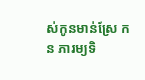ស់កូនមាន់ស្រែ កន ភារម្យទិ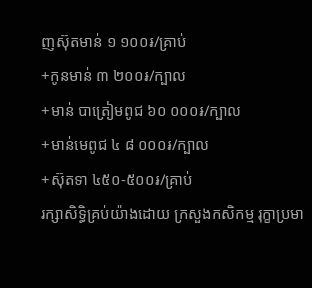ញស៊ុតមាន់ ១ ១០០៛/គ្រាប់
+កូនមាន់ ៣ ២០០៛/ក្បាល
+មាន់ បាត្រៀមពូជ ៦០ ០០០៛/ក្បាល
+មាន់មេពូជ ៤ ៨ ០០០៛/ក្បាល
+ស៊ុតទា ៤៥០-៥០០៛/គ្រាប់
រក្សាសិទិ្ធគ្រប់យ៉ាងដោយ ក្រសួងកសិកម្ម រុក្ខាប្រមា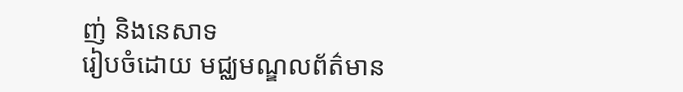ញ់ និងនេសាទ
រៀបចំដោយ មជ្ឈមណ្ឌលព័ត៌មាន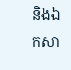និងឯកសា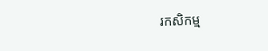រកសិកម្ម